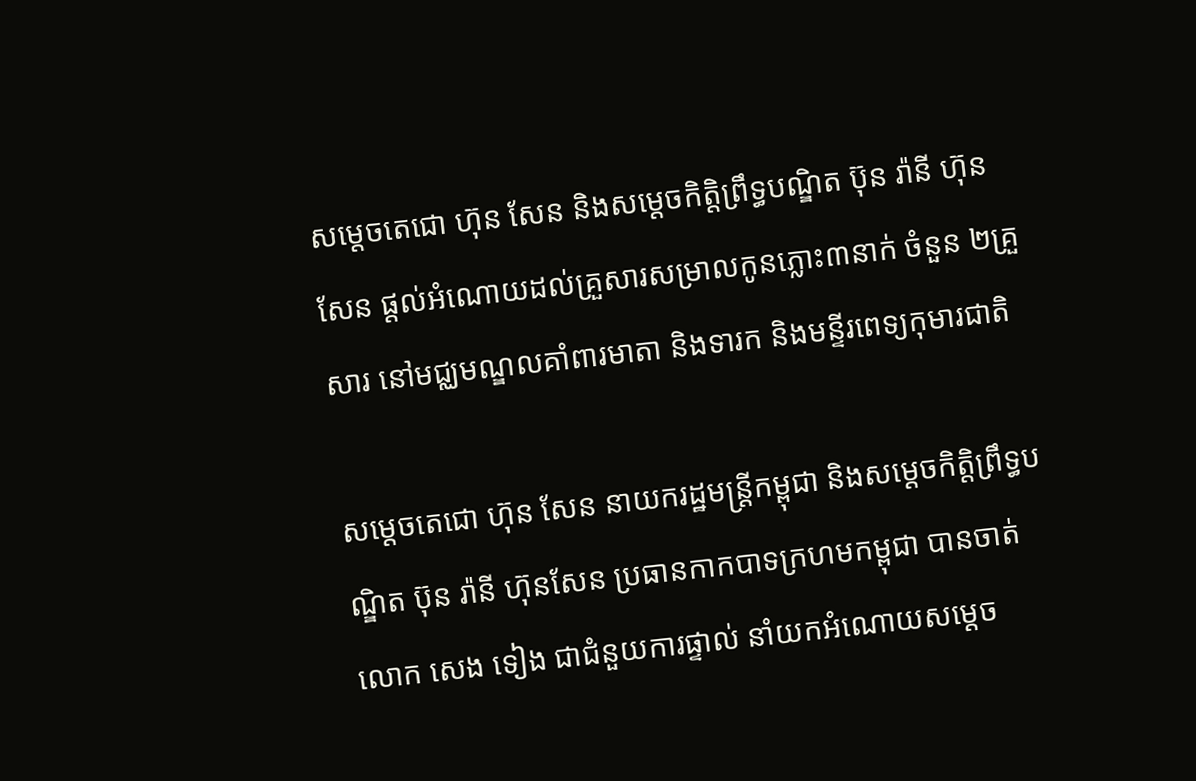សម្តេចតេជោ ហ៊ុន សែន និងសម្តេចកិត្តិព្រឹទ្ធបណ្ឌិត ប៊ុន រ៉ានី ហ៊ុនសែន ផ្តល់អំណោយដល់គ្រួសារសម្រាលកូនភ្លោះ៣នាក់ ចំនួន ២គ្រួសារ នៅមជ្ឈមណ្ឌលគាំពារមាតា និងទារក និងមន្ទីរពេទ្យកុមារជាតិ

សម្តេចតេជោ ហ៊ុន សែន នាយករដ្ឋមន្ត្រីកម្ពុជា និងសម្តេចកិត្តិព្រឹទ្ធបណ្ឌិត ប៊ុន រ៉ានី ហ៊ុនសែន ប្រធានកាកបាទក្រហមកម្ពុជា បានចាត់លោក សេង ទៀង ជាជំនួយការផ្ទាល់ នាំយកអំណោយសម្ដេច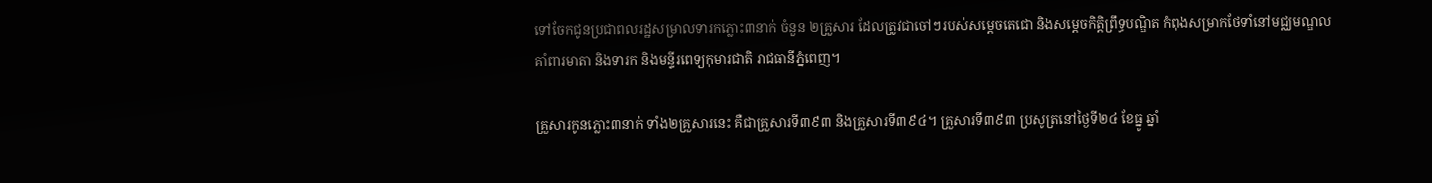ទៅចែកជូនប្រជាពលរដ្ឋសម្រាលទារកភ្លោះ៣នាក់ ចំនួន ២គ្រួសារ ដែលត្រូវជាចៅៗរបស់សម្តេចតេជោ និងសម្តេចកិត្តិព្រឹទ្ធបណ្ឌិត កំពុងសម្រាកថែទាំនៅមជ្ឈមណ្ឌលគាំពារមាតា និងទារក និងមន្ទីរពេទ្យកុមារជាតិ រាជធានីភ្នំពេញ។

គ្រួសារកូនភ្លោះ៣នាក់ ទាំង២គ្រួសារនេះ គឺជាគ្រួសារទី៣៩៣ និងគ្រួសារទី៣៩៤។ គ្រួសារទី៣៩៣ ប្រសូត្រនៅថ្ងៃទី២៤ ខែធ្នូ ឆ្នាំ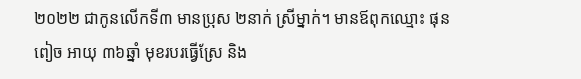២០២២ ជាកូនលើកទី៣ មានប្រុស ២នាក់ ស្រីម្នាក់។ មានឪពុកឈ្មោះ ផុន ពៀច អាយុ ៣៦ឆ្នាំ មុខរបរធ្វើស្រែ និង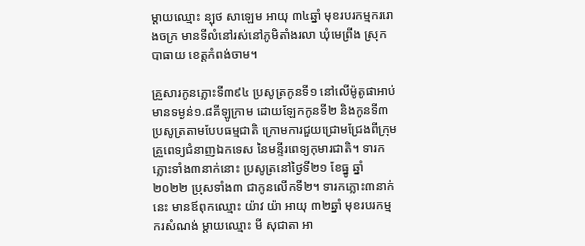ម្តាយឈ្មោះ ន្បុថ សាឡេម អាយុ ៣៤ឆ្នាំ មុខរបរកម្មកររោងចក្រ មានទីលំនៅរស់នៅភូមិតាំងរលា ឃុំមេព្រីង ស្រុកបាធាយ ខេត្តកំពង់ចាម។

គ្រួសារកូនភ្លោះទី៣៩៤ ប្រសូត្រកូនទី១ នៅលើម៉ូតូផាអាប់ មានទម្ងន់១.៨គីឡូក្រាម ដោយឡែកកូនទី២ និងកូនទី៣ ប្រសូត្រតាមបែបធម្មជាតិ ក្រោមការជួយជ្រោមជ្រែងពីក្រុមគ្រួពេទ្យជំនាញឯកទេស នៃមន្ទីរពេទ្យកុមារជាតិ។ ទារកភ្លោះទាំង៣នាក់នោះ ប្រសូត្រនៅថ្ងៃទី២១ ខែធ្នូ ឆ្នាំ២០២២ ប្រុសទាំង៣ ជាកូនលើកទី២។ ទារកភ្លោះ៣នាក់នេះ មានឪពុកឈ្មោះ យ៉ាវ យ៉ា អាយុ ៣២ឆ្នាំ មុខរបរកម្មករសំណង់ ម្តាយឈ្មោះ មី សុជាតា អា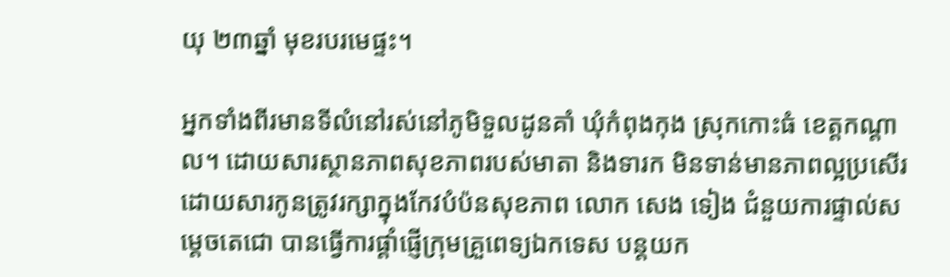យុ ២៣ឆ្នាំ មុខរបរមេផ្ទះ។

អ្នកទាំងពីរមានទីលំនៅរស់នៅភូមិទួលដូនគាំ ឃុំកំពុងកុង ស្រុកកោះធំ ខេត្តកណ្តាល។ ដោយសារស្ថានភាពសុខភាពរបស់មាតា និងទារក មិនទាន់មានភាពល្អប្រសើរ ដោយសារកូនត្រូវរក្សាក្នុងកែវបំប៉នសុខភាព លោក សេង ទៀង ជំនួយការផ្ទាល់សម្តេចតេជោ បានធ្វើការផ្តាំផ្ញើក្រុមគ្រួពេទ្យឯកទេស បន្តយក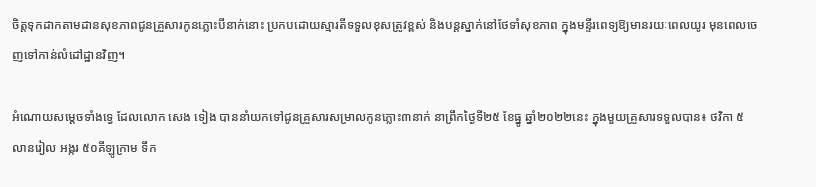ចិត្តទុកដាកតាមដានសុខភាពជូនគ្រួសារកូនភ្លោះបីនាក់នោះ ប្រកបដោយស្មារតីទទួលខុសត្រូវខ្ពស់ និងបន្តស្នាក់នៅថែទាំសុខភាព ក្នុងមន្ទីរពេទ្យឱ្យមានរយៈពេលយូរ មុនពេលចេញទៅកាន់លំដៅដ្ឋានវិញ។

អំណោយសម្តេចទាំងទ្វេ ដែលលោក សេង ទៀង បាននាំយកទៅជូនគ្រួសារសម្រាលកូនភ្លោះ៣នាក់ នាព្រឹកថ្ងៃទី២៥ ខែធ្នូ ឆ្នាំ២០២២នេះ ក្នុងមួយគ្រួសារទទួលបាន៖ ថវិកា ៥លានរៀល អង្ករ ៥០គីឡូក្រាម ទឹក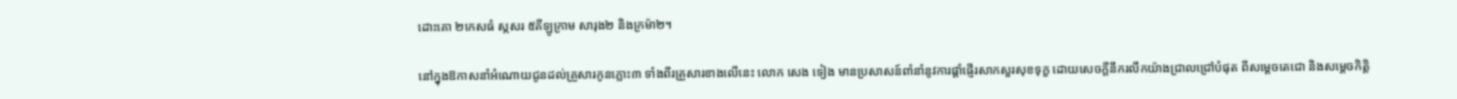ដោះគោ ២កេសធំ ស្កសរ ៥គីឡូក្រាម សារុង២ និងក្រម៉ា២។

នៅក្នុងឱកាសនាំអំណោយជូនដល់គ្រួសារកូនភ្លោះ៣ ទាំងពីរគ្រួសារខាងលើនេះ លោក សេង ទៀង មានប្រសាសន៍ពាំនាំនូវការផ្តាំផ្ញើរសាកសួរសុខទុក្ខ ដោយសេចក្តីនឹករលឹកយ៉ាងជ្រាលជ្រៅបំផុត ពីសម្តេចតេជោ និងសម្តេចកិត្តិ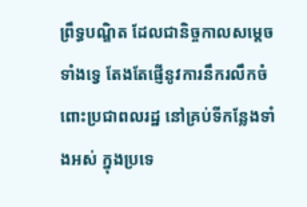ព្រឹទ្ធបណ្ឌិត ដែលជានិច្ចកាលសម្តេចទាំងទ្វេ តែងតែផ្ញើនូវការនឹករលឹកចំពោះប្រជាពលរដ្ឋ នៅគ្រប់ទីកន្លែងទាំងអស់ ក្នុងប្រទេ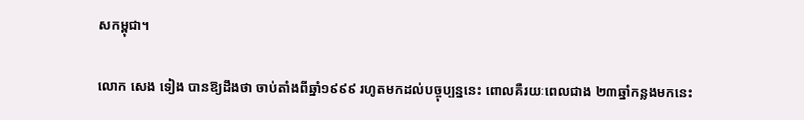សកម្ពុជា។

លោក សេង ទៀង បានឱ្យដឹងថា ចាប់តាំងពីឆ្នាំ១៩៩៩ រហូតមកដល់បច្ចុប្បន្ននេះ ពោលគឺរយៈពេលជាង ២៣ឆ្នាំកន្លងមកនេះ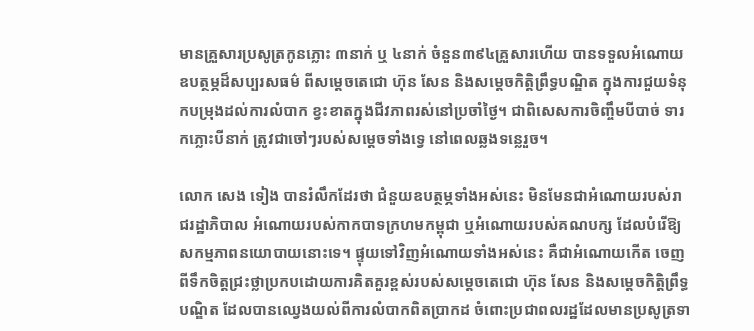មានគ្រួសារប្រសូត្រកូនភ្លោះ ៣នាក់ ឬ ៤នាក់ ចំនួន៣៩៤គ្រួសារហើយ បានទទួលអំណោយឧបត្ថម្ភដ៏សប្បរសធម៌ ពីសម្តេចតេជោ ហ៊ុន សែន និងសម្តេចកិត្តិព្រឹទ្ធបណ្ឌិត ក្នុងការជួយទំនុកបម្រុងដល់ការលំបាក ខ្វះខាតក្នុងជីវភាពរស់នៅប្រចាំថ្ងៃ។ ជាពិសេសការចិញ្ចឹមបីបាច់ ទារកភ្លោះបីនាក់ ត្រូវជាចៅៗរបស់សម្តេចទាំងទ្វេ នៅពេលឆ្លងទន្លេរួច។

លោក សេង ទៀង បានរំលឹកដែរថា ជំនួយឧបត្ថម្ភទាំងអស់នេះ មិនមែនជាអំណោយរបស់រាជរដ្ឋាភិបាល អំណោយរបស់កាកបាទក្រហមកម្ពុជា ឬអំណោយរបស់គណបក្ស ដែលបំរើឱ្យសកម្មភាពនយោបាយនោះទេ។ ផ្ទុយទៅវិញអំណោយទាំងអស់នេះ គឺជាអំណោយកើត ចេញពីទឹកចិត្តជ្រះថ្លាប្រកបដោយការគិតគួរខ្ពស់របស់សម្តេចតេជោ ហ៊ុន សែន និងសម្តេចកិត្តិព្រឹទ្ធបណ្ឌិត ដែលបានឈ្វេងយល់ពីការលំបាកពិតប្រាកដ ចំពោះប្រជាពលរដ្ឋដែលមានប្រសូត្រទា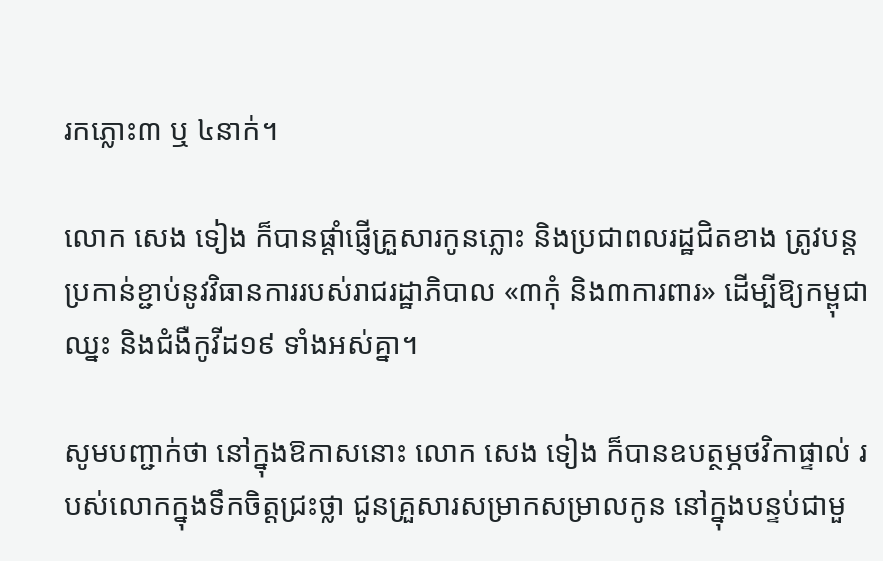រកភ្លោះ៣ ឬ ៤នាក់។

លោក សេង ទៀង ក៏បានផ្តាំផ្ញើគ្រួសារកូនភ្លោះ និងប្រជាពលរដ្ឋជិតខាង ត្រូវបន្តប្រកាន់ខ្ជាប់នូវវិធានការរបស់រាជរដ្ឋាភិបាល «៣កុំ និង៣ការពារ» ដើម្បីឱ្យកម្ពុជាឈ្នះ និងជំងឺកូវីដ១៩ ទាំងអស់គ្នា។

សូមបញ្ជាក់ថា នៅក្នុងឱកាសនោះ លោក សេង ទៀង ក៏បានឧបត្ថម្ភថវិកាផ្ទាល់ របស់លោកក្នុងទឹកចិត្តជ្រះថ្លា ជូនគ្រួសារសម្រាកសម្រាលកូន នៅក្នុងបន្ទប់ជាមួ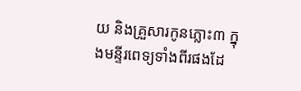យ និងគ្រួសារកូនភ្លោះ៣ ក្នុងមន្ទីរពេទ្យទាំងពីរផងដែ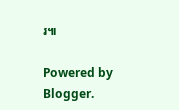រ៕

Powered by Blogger.